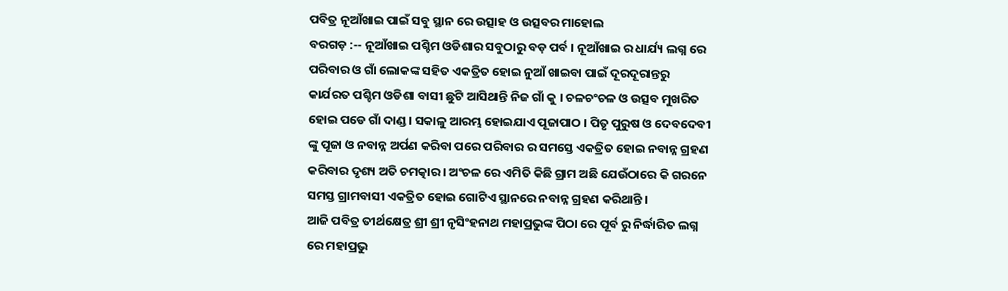ପବିତ୍ର ନୂଆଁଖାଇ ପାଇଁ ସବୁ ସ୍ଥାନ ରେ ଉତ୍ସାହ ଓ ଉତ୍ସବର ମାହୋଲ
ବରଗଡ଼ :-- ନୂଆଁଖାଇ ପଶ୍ଚିମ ଓଡିଶାର ସବୁଠାରୁ ବଡ଼ ପର୍ବ । ନୂଆଁଖାଇ ର ଧାର୍ଯ୍ୟ ଲଗ୍ନ ରେ ପରିବାର ଓ ଗାଁ ଲୋକଙ୍କ ସହିତ ଏକତ୍ରିତ ହୋଇ ନୁଆଁ ଖାଇବା ପାଇଁ ଦୂରଦୂରାନ୍ତରୁ କାର୍ଯରତ ପଶ୍ଚିମ ଓଡିଶା ବାସୀ ଛୁଟି ଆସିଥାନ୍ତି ନିଜ ଗାଁ କୁ । ଚଳଚଂଚଳ ଓ ଉତ୍ସବ ମୁଖରିତ ହୋଇ ପଡେ ଗାଁ ଦାଣ୍ଡ । ସକାଳୁ ଆରମ୍ଭ ହୋଇଯାଏ ପୂଜାପାଠ । ପିତୃ ପୁରୁଷ ଓ ଦେବଦେବୀ ଙ୍କୁ ପୂଜା ଓ ନବାନ୍ନ ଅର୍ପଣ କରିବା ପରେ ପରିବାର ର ସମସ୍ତେ ଏକତ୍ରିତ ହୋଇ ନବାନ୍ନ ଗ୍ରହଣ କରିବାର ଦୃଶ୍ୟ ଅତି ଚମତ୍କାର । ଅଂଚଳ ରେ ଏମିତି କିଛି ଗ୍ରାମ ଅଛି ଯେଉଁଠାରେ କି ଗରନେ ସମସ୍ତ ଗ୍ରାମବାସୀ ଏକତ୍ରିତ ହୋଇ ଗୋଟିଏ ସ୍ଥାନରେ ନବାନ୍ନ ଗ୍ରହଣ କରିଥାନ୍ତି ।
ଆଜି ପବିତ୍ର ତୀର୍ଥକ୍ଷେତ୍ର ଶ୍ରୀ ଶ୍ରୀ ନୃସିଂହନାଥ ମହାପ୍ରଭୁଙ୍କ ପିଠା ରେ ପୂର୍ବ ରୁ ନିର୍ଦ୍ଧାରିତ ଲଗ୍ନ ରେ ମହାପ୍ରଭୁ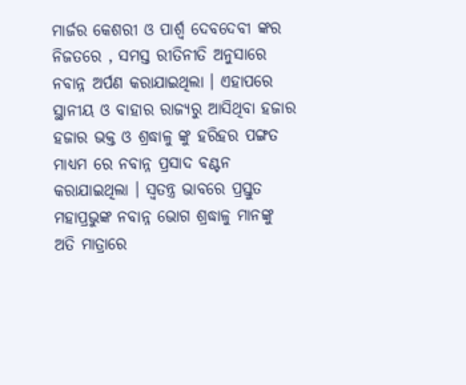ମାର୍ଜର କେଶରୀ ଓ ପାର୍ଶ୍ୱ ଦେବଦେବୀ ଙ୍କର ନିଜତରେ , ସମସ୍ତ ରୀତିନୀତି ଅନୁସାରେ ନବାନ୍ନ ଅର୍ପଣ କରାଯାଇଥିଲା । ଏହାପରେ ସ୍ଥାନୀୟ ଓ ବାହାର ରାଜ୍ୟରୁ ଆସିଥିବା ହଜାର ହଜାର ଭକ୍ତ ଓ ଶ୍ରଦ୍ଧାଳୁ ଙ୍କୁ ହରିହର ପଙ୍ଗତ ମାଧ୍ୟମ ରେ ନବାନ୍ନ ପ୍ରସାଦ ବଣ୍ଟନ କରାଯାଇଥିଲା । ସ୍ୱତନ୍ତ୍ର ଭାବରେ ପ୍ରସ୍ତୁତ ମହାପ୍ରଭୁଙ୍କ ନବାନ୍ନ ଭୋଗ ଶ୍ରଦ୍ଧାଳୁ ମାନଙ୍କୁ ଅତି ମାତ୍ରାରେ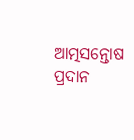ଆତ୍ମସନ୍ତୋଷ ପ୍ରଦାନ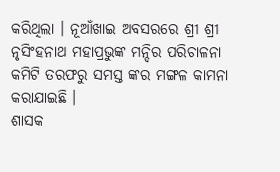କରିଥିଲା । ନୂଆଁଖାଇ ଅବସରରେ ଶ୍ରୀ ଶ୍ରୀ ନୃସିଂହନାଥ ମହାପ୍ରଭୁଙ୍କ ମନ୍ଦିର ପରିଚାଳନା କମିଟି ତରଫରୁ ସମସ୍ତ ଙ୍କର ମଙ୍ଗଳ କାମନା କରାଯାଇଛି ।
ଶାସକ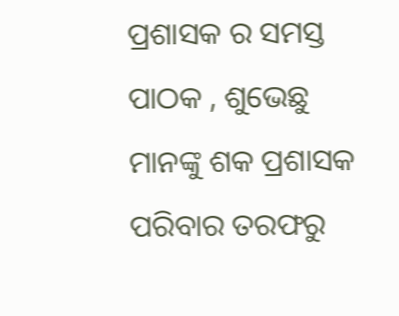ପ୍ରଶାସକ ର ସମସ୍ତ ପାଠକ , ଶୁଭେଛୁ ମାନଙ୍କୁ ଶକ ପ୍ରଶାସକ ପରିବାର ତରଫରୁ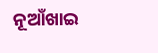ନୂଆଁଖାଇ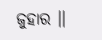ଜୁହାର ।।